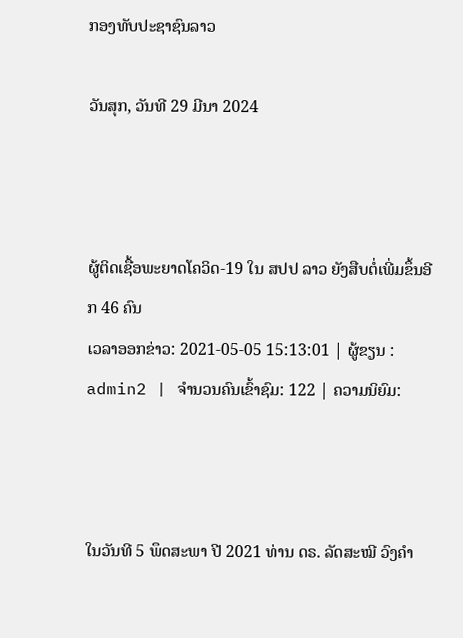ກອງທັບປະຊາຊົນລາວ

ວັນສຸກ, ວັນທີ 29 ມີນາ 2024



ຜູ້ຕິດເຊື້ອພະຍາດໂຄວິດ-19 ໃນ ສປປ ລາວ ຍັງສືບຕໍ່ເພີ່ມຂຶ້ນອີກ 46 ຄົນ
ເວລາອອກຂ່າວ: 2021-05-05 15:13:01 | ຜູ້ຂຽນ : admin2 | ຈຳນວນຄົນເຂົ້າຊົມ: 122 | ຄວາມນິຍົມ:



ໃນວັນທີ 5 ພຶດສະພາ ປີ 2021 ທ່ານ ດຣ. ລັດສະໝີ ວົງຄຳ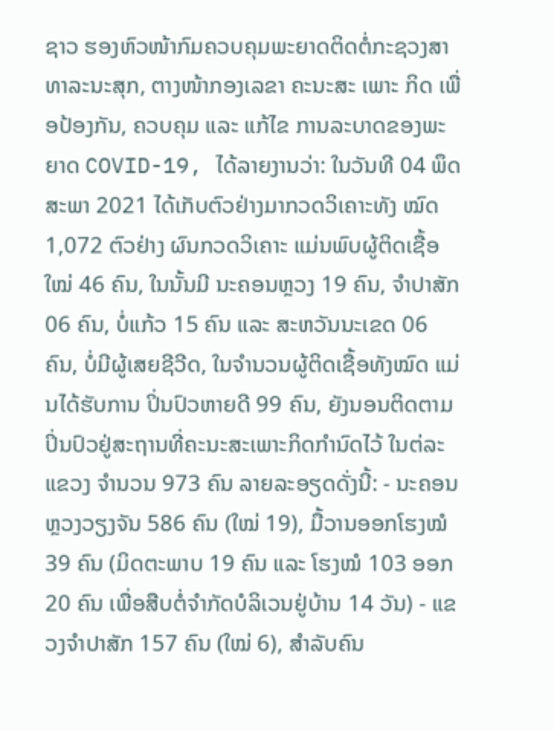ຊາວ ຮອງຫົວໜ້າກົມຄວບຄຸມພະຍາດຕິດຕໍ່ກະຊວງສາທາລະນະສຸກ, ຕາງໜ້າກອງເລຂາ ຄະນະສະ ເພາະ ກິດ ເພື່ອປ້ອງກັນ, ຄວບຄຸມ ແລະ ແກ້ໄຂ ການລະບາດຂອງພະຍາດ COVID-19, ໄດ້ລາຍງານວ່າ: ໃນວັນທີ 04 ພຶດສະພາ 2021 ໄດ້ເກັບຕົວຢ່າງມາກວດວິເຄາະທັງ ໝົດ 1,072 ຕົວຢ່າງ ຜົນກວດວິເຄາະ ແມ່ນພົບຜູ້ຕິດເຊື້ອໃໝ່ 46 ຄົນ, ໃນນັ້ນມີ ນະຄອນຫຼວງ 19 ຄົນ, ຈໍາປາສັກ 06 ຄົນ, ບໍ່ແກ້ວ 15 ຄົນ ແລະ ສະຫວັນນະເຂດ 06 ຄົນ, ບໍ່ມີຜູ້ເສຍຊີວີດ, ໃນຈຳນວນຜູ້ຕິດເຊື້ອທັງໝົດ ແມ່ນໄດ້ຮັບການ ປິ່ນປົວຫາຍດີ 99 ຄົນ, ຍັງນອນຕິດຕາມປິ່ນປົວຢູ່ສະຖານທີ່ຄະນະສະເພາະກິດກຳນົດໄວ້ ໃນຕ່ລະແຂວງ ຈຳນວນ 973 ຄົນ ລາຍລະອຽດດັ່ງນີ້: - ນະຄອນຫຼວງວຽງຈັນ 586 ຄົນ (ໃໝ່ 19), ມື້ວານອອກໂຮງໝໍ 39 ຄົນ (ມິດຕະພາບ 19 ຄົນ ແລະ ໂຮງໝໍ 103 ອອກ 20 ຄົນ ເພື່ອສືບຕໍ່ຈຳກັດບໍລິເວນຢູ່ບ້ານ 14 ວັນ) - ແຂວງຈຳປາສັກ 157 ຄົນ (ໃໝ່ 6), ສຳລັບຄົນ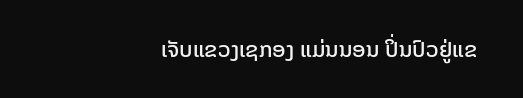ເຈັບແຂວງເຊກອງ ແມ່ນນອນ ປິ່ນປົວຢູ່ແຂ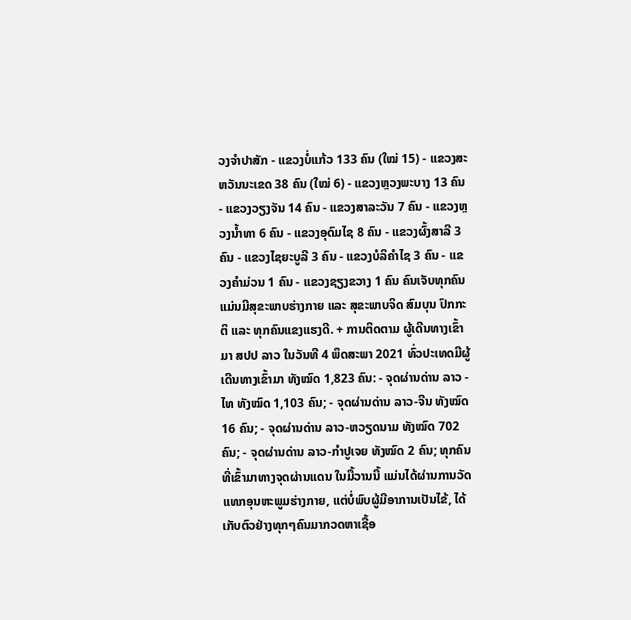ວງຈຳປາສັກ - ແຂວງບໍ່ແກ້ວ 133 ຄົນ (ໃໝ່ 15) - ແຂວງສະຫວັນນະເຂດ 38 ຄົນ (ໃໝ່ 6) - ແຂວງຫຼວງພະບາງ 13 ຄົນ - ແຂວງວຽງຈັນ 14 ຄົນ - ແຂວງສາລະວັນ 7 ຄົນ - ແຂວງຫຼວງນ້ຳທາ 6 ຄົນ - ແຂວງອຸດົມໄຊ 8 ຄົນ - ແຂວງຜົ້ງສາລີ 3 ຄົນ - ແຂວງໄຊຍະບູລີ 3 ຄົນ - ແຂວງບໍລິຄຳໄຊ 3 ຄົນ - ແຂວງຄຳມ່ວນ 1 ຄົນ - ແຂວງຊຽງຂວາງ 1 ຄົນ ຄົນເຈັບທຸກຄົນ ແມ່ນມີສຸຂະພາບຮ່າງກາຍ ແລະ ສຸຂະພາບຈິດ ສົມບຸນ ປົກກະຕິ ແລະ ທຸກຄົນແຂງແຮງດີ. + ການຕິດຕາມ ຜູ້ເດີນທາງເຂົ້າມາ ສປປ ລາວ ໃນວັນທີ 4 ພຶດສະພາ 2021 ທົ່ວປະເທດມີຜູ້ເດີນທາງເຂົ້າມາ ທັງໝົດ 1,823 ຄົນ: - ຈຸດຜ່ານດ່ານ ລາວ - ໄທ ທັງໝົດ 1,103 ຄົນ; - ຈຸດຜ່ານດ່ານ ລາວ-ຈີນ ທັງໝົດ 16 ຄົນ; - ຈຸດຜ່ານດ່ານ ລາວ-ຫວຽດນາມ ທັງໝົດ 702 ຄົນ; - ຈຸດຜ່ານດ່ານ ລາວ-ກຳປູເຈຍ ທັງໝົດ 2 ຄົນ; ທຸກຄົນທີ່ເຂົ້າມາທາງຈຸດຜ່ານແດນ ໃນມື້ວານນີ້ ແມ່ນໄດ້ຜ່ານການວັດແທກອຸນຫະພູມຮ່າງກາຍ, ແຕ່ບໍ່ພົບຜູ້ມີອາການເປັນໄຂ້, ໄດ້ເກັບຕົວຢ່າງທຸກໆຄົນມາກວດຫາເຊື້ອ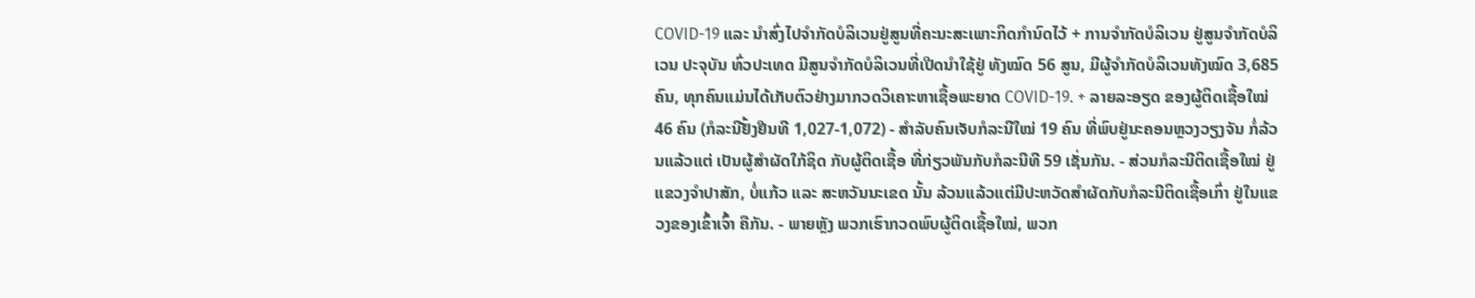COVID-19 ແລະ ນຳສົ່ງໄປຈຳກັດບໍລິເວນຢູ່ສູນທີ່ຄະນະສະເພາະກິດກຳນົດໄວ້ + ການຈຳກັດບໍລິເວນ ຢູ່ສູນຈຳກັດບໍລິເວນ ປະຈຸບັນ ທົ່ວປະເທດ ມີສູນຈໍາກັດບໍລິເວນທີ່ເປີດນຳໃຊ້ຢູ່ ທັງໝົດ 56 ສູນ, ມີຜູ້ຈຳກັດບໍລິເວນທັງໝົດ 3,685 ຄົນ, ທຸກຄົນແມ່ນໄດ້ເກັບຕົວຢ່າງມາກວດວິເຄາະຫາເຊື້ອພະຍາດ COVID-19. + ລາຍລະອຽດ ຂອງຜູ້ຕິດເຊື້ອໃໝ່ 46 ຄົນ (ກໍລະນີຢັ້ງຢືນທີ 1,027-1,072) - ສຳລັບຄົນເຈັບກໍລະນີໃໝ່ 19 ຄົນ ທີ່ພົບຢູ່ນະຄອນຫຼວງວຽງຈັນ ກໍ່ລ້ວນແລ້ວແຕ່ ເປັນຜູ້ສຳຜັດໃກ້ຊິດ ກັບຜູ້ຕິດເຊື້ອ ທີ່ກ່ຽວພັນກັບກໍລະນີທີ 59 ເຊັ່ນກັນ. - ສ່ວນກໍລະນີຕິດເຊື້ອໃໝ່ ຢູ່ແຂວງຈຳປາສັກ, ບໍ່ແກ້ວ ແລະ ສະຫວັນນະເຂດ ນັ້ນ ລ້ວນແລ້ວແຕ່ມີປະຫວັດສຳຜັດກັບກໍລະນີຕິດເຊື້ອເກົ່າ ຢູ່ໃນແຂວງຂອງເຂົ້າເຈົ້າ ຄືກັນ. - ພາຍຫຼັງ ພວກເຮົາກວດພົບຜູ້ຕິດເຊື້ອໃໝ່, ພວກ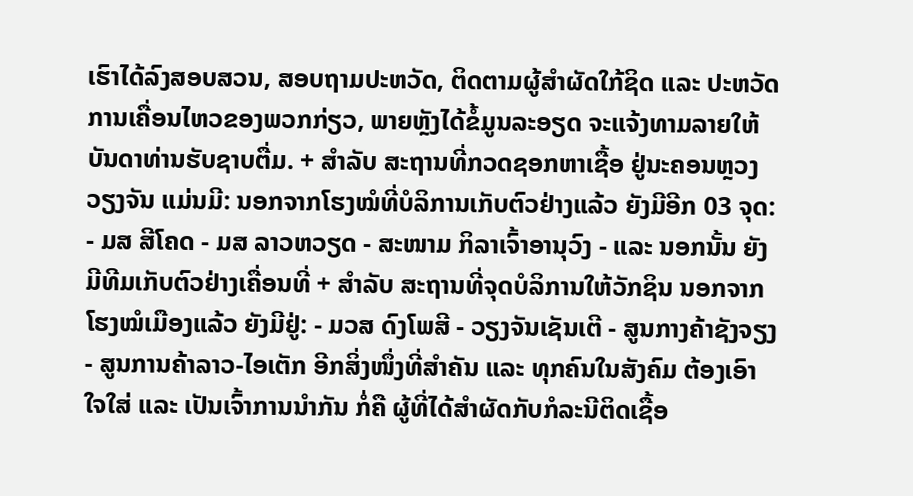ເຮົາໄດ້ລົງສອບສວນ, ສອບຖາມປະຫວັດ, ຕິດຕາມຜູ້ສຳຜັດໃກ້ຊິດ ແລະ ປະຫວັດການເຄື່ອນໄຫວຂອງພວກກ່ຽວ, ພາຍຫຼັງໄດ້ຂໍ້ມູນລະອຽດ ຈະແຈ້ງທາມລາຍໃຫ້ບັນດາທ່ານຮັບຊາບຕື່ມ. + ສຳລັບ ສະຖານທີ່ກວດຊອກຫາເຊື້ອ ຢູ່ນະຄອນຫຼວງວຽງຈັນ ແມ່ນມີ: ນອກຈາກໂຮງໝໍທີ່ບໍລິການເກັບຕົວຢ່າງແລ້ວ ຍັງມີອີກ 03 ຈຸດ: - ມສ ສີໂຄດ - ມສ ລາວຫວຽດ - ສະໜາມ ກິລາເຈົ້າອານຸວົງ - ແລະ ນອກນັ້ນ ຍັງມີທີມເກັບຕົວຢ່າງເຄື່ອນທີ່ + ສຳລັບ ສະຖານທີ່ຈຸດບໍລິການໃຫ້ວັກຊິນ ນອກຈາກໂຮງໝໍເມືອງແລ້ວ ຍັງມີຢູ່: - ມວສ ດົງໂພສີ - ວຽງຈັນເຊັນເຕີ - ສູນກາງຄ້າຊັງຈຽງ - ສູນການຄ້າລາວ-ໄອເຕັກ ອີກສິ່ງໜຶ່ງທີ່ສຳຄັນ ແລະ ທຸກຄົນໃນສັງຄົມ ຕ້ອງເອົາໃຈໃສ່ ແລະ ເປັນເຈົ້າການນຳກັນ ກໍ່ຄື ຜູ້ທີ່ໄດ້ສຳຜັດກັບກໍລະນີຕິດເຊື້ອ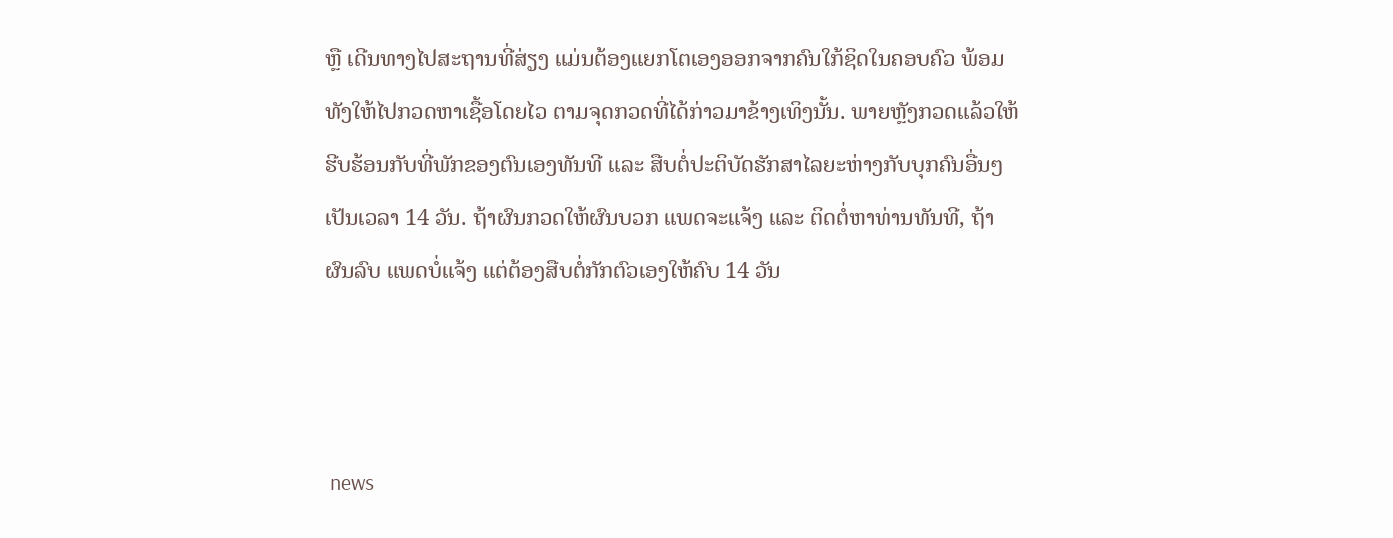ຫຼື ເດີນທາງໄປສະຖານທີ່ສ່ຽງ ແມ່ນຕ້ອງແຍກໂຕເອງອອກຈາກຄົນໃກ້ຊິດໃນຄອບຄົວ ພ້ອມທັງໃຫ້ໄປກວດຫາເຊື້ອໂດຍໄວ ຕາມຈຸດກວດທີ່ໄດ້ກ່າວມາຂ້າງເທິງນັ້ນ. ພາຍຫຼັງກວດແລ້ວໃຫ້ຮີບຮ້ອນກັບທີ່ພັກຂອງຕົນເອງທັນທີ ແລະ ສືບຕໍ່ປະຕິບັດຮັກສາໄລຍະຫ່າງກັບບຸກຄົນອື່ນໆ ເປັນເວລາ 14 ວັນ. ຖ້າຜົນກວດໃຫ້ຜົນບວກ ແພດຈະແຈ້ງ ແລະ ຕິດຕໍ່ຫາທ່ານທັນທີ, ຖ້າຜົນລົບ ແພດບໍ່ແຈ້ງ ແຕ່ຕ້ອງສືບຕໍ່ກັກຕົວເອງໃຫ້ຄົບ 14 ວັນ



 news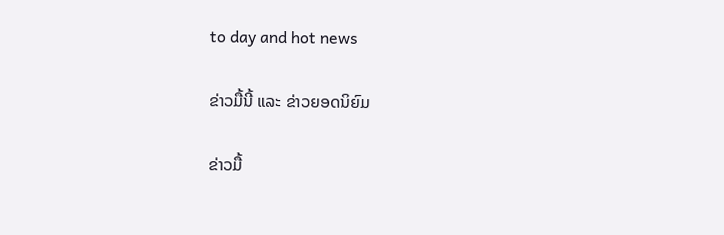to day and hot news

ຂ່າວມື້ນີ້ ແລະ ຂ່າວຍອດນິຍົມ

ຂ່າວມື້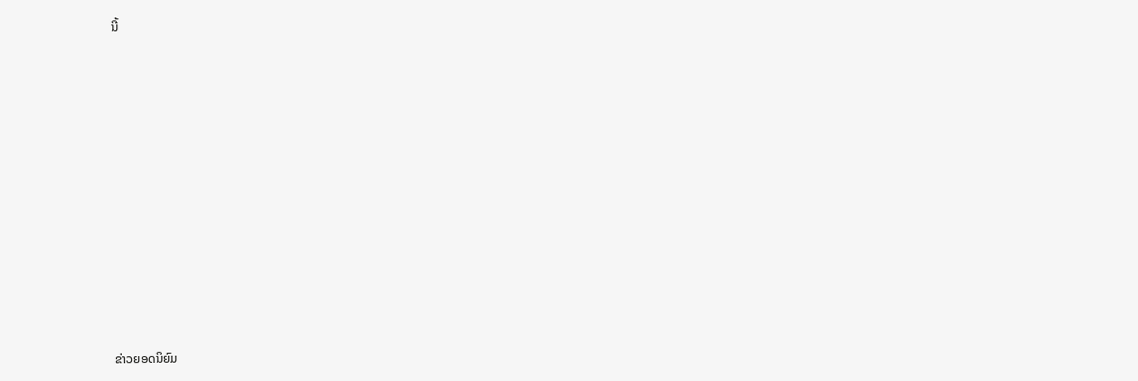ນີ້












ຂ່າວຍອດນິຍົມ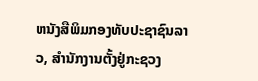ຫນັງສືພິມກອງທັບປະຊາຊົນລາວ, ສຳນັກງານຕັ້ງຢູ່ກະຊວງ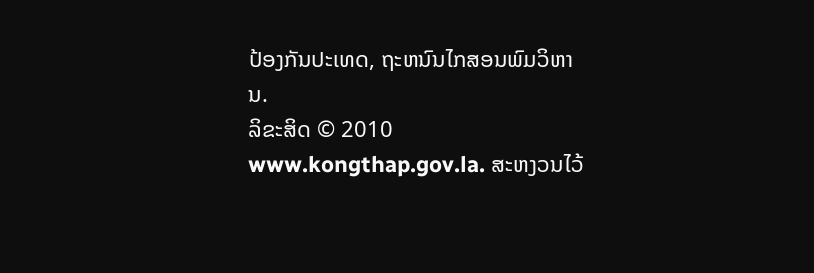ປ້ອງກັນປະເທດ, ຖະຫນົນໄກສອນພົມວິຫານ.
ລິຂະສິດ © 2010 www.kongthap.gov.la. ສະຫງວນໄວ້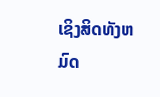ເຊິງສິດທັງຫມົດ